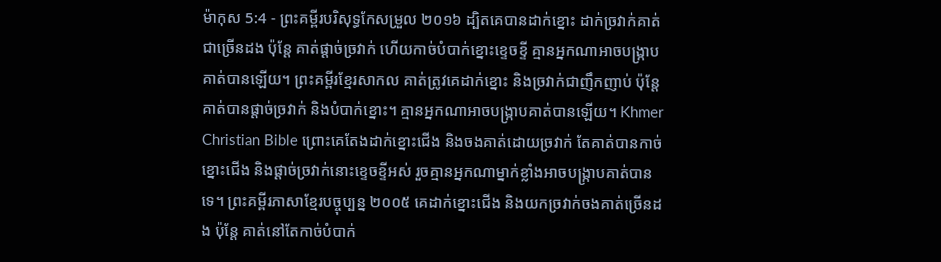ម៉ាកុស 5:4 - ព្រះគម្ពីរបរិសុទ្ធកែសម្រួល ២០១៦ ដ្បិតគេបានដាក់ខ្នោះ ដាក់ច្រវាក់គាត់ជាច្រើនដង ប៉ុន្តែ គាត់ផ្ដាច់ច្រវាក់ ហើយកាច់បំបាក់ខ្នោះខ្ទេចខ្ទី គ្មានអ្នកណាអាចបង្ក្រាបគាត់បានឡើយ។ ព្រះគម្ពីរខ្មែរសាកល គាត់ត្រូវគេដាក់ខ្នោះ និងច្រវាក់ជាញឹកញាប់ ប៉ុន្តែគាត់បានផ្ដាច់ច្រវាក់ និងបំបាក់ខ្នោះ។ គ្មានអ្នកណាអាចបង្ក្រាបគាត់បានឡើយ។ Khmer Christian Bible ព្រោះគេតែងដាក់ខ្នោះជើង និងចងគាត់ដោយច្រវាក់ តែគាត់បានកាច់ខ្នោះជើង និងផ្ដាច់ច្រវាក់នោះខ្ទេចខ្ទីអស់ រួចគ្មានអ្នកណាម្នាក់ខ្លាំងអាចបង្ក្រាបគាត់បានទេ។ ព្រះគម្ពីរភាសាខ្មែរបច្ចុប្បន្ន ២០០៥ គេដាក់ខ្នោះជើង និងយកច្រវាក់ចងគាត់ច្រើនដង ប៉ុន្តែ គាត់នៅតែកាច់បំបាក់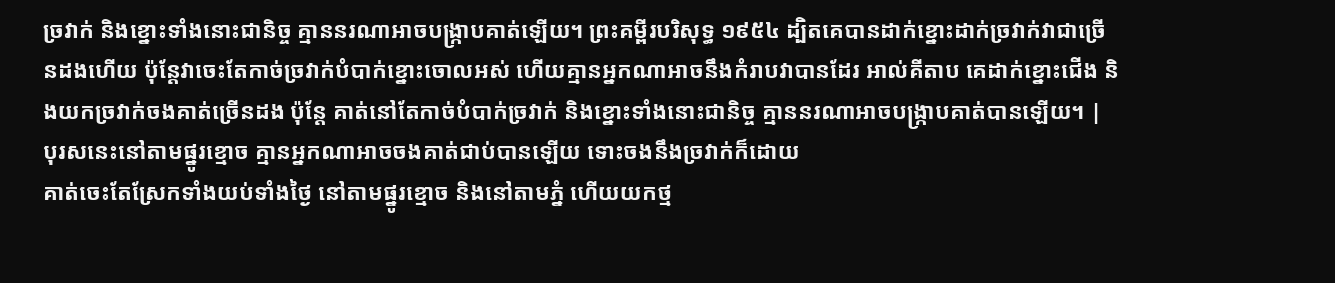ច្រវាក់ និងខ្នោះទាំងនោះជានិច្ច គ្មាននរណាអាចបង្ក្រាបគាត់ឡើយ។ ព្រះគម្ពីរបរិសុទ្ធ ១៩៥៤ ដ្បិតគេបានដាក់ខ្នោះដាក់ច្រវាក់វាជាច្រើនដងហើយ ប៉ុន្តែវាចេះតែកាច់ច្រវាក់បំបាក់ខ្នោះចោលអស់ ហើយគ្មានអ្នកណាអាចនឹងកំរាបវាបានដែរ អាល់គីតាប គេដាក់ខ្នោះជើង និងយកច្រវាក់ចងគាត់ច្រើនដង ប៉ុន្ដែ គាត់នៅតែកាច់បំបាក់ច្រវាក់ និងខ្នោះទាំងនោះជានិច្ច គ្មាននរណាអាចបង្ក្រាបគាត់បានឡើយ។ |
បុរសនេះនៅតាមផ្នូរខ្មោច គ្មានអ្នកណាអាចចងគាត់ជាប់បានឡើយ ទោះចងនឹងច្រវាក់ក៏ដោយ
គាត់ចេះតែស្រែកទាំងយប់ទាំងថ្ងៃ នៅតាមផ្នូរខ្មោច និងនៅតាមភ្នំ ហើយយកថ្ម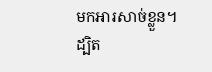មកអារសាច់ខ្លួន។
ដ្បិត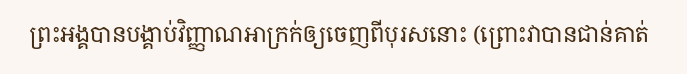ព្រះអង្គបានបង្គាប់វិញ្ញាណអាក្រក់ឲ្យចេញពីបុរសនោះ (ព្រោះវាបានជាន់គាត់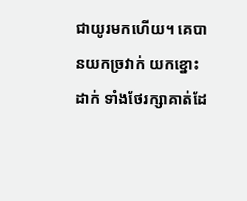ជាយូរមកហើយ។ គេបានយកច្រវាក់ យកខ្នោះដាក់ ទាំងថែរក្សាគាត់ដែ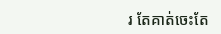រ តែគាត់ចេះតែ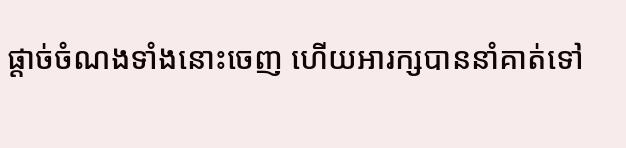ផ្តាច់ចំណងទាំងនោះចេញ ហើយអារក្សបាននាំគាត់ទៅ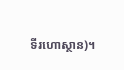ទីរហោស្ថាន)។